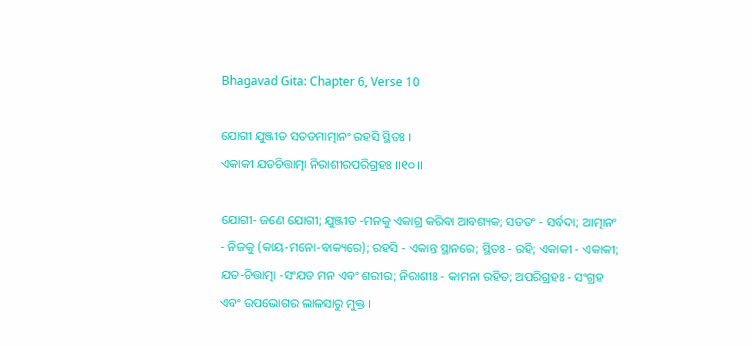Bhagavad Gita: Chapter 6, Verse 10

ଯୋଗୀ ଯୁଞ୍ଜୀତ ସତତମାତ୍ମାନଂ ରହସି ସ୍ଥିତଃ ।
ଏକାକୀ ଯତଚିତ୍ତାତ୍ମା ନିରାଶୀରପରିଗ୍ରହଃ ।।୧୦।।

ଯୋଗୀ- ଜଣେ ଯୋଗୀ; ଯୁଞ୍ଜୀତ -ମନକୁ ଏକାଗ୍ର କରିବା ଆବଶ୍ୟକ; ସତତଂ - ସର୍ବଦା; ଆତ୍ମାନଂ - ନିଜକୁ (କାୟ-ମନୋ-ବାକ୍ୟରେ); ରହସି - ଏକାନ୍ତ ସ୍ଥାନରେ; ସ୍ଥିତଃ - ରହି; ଏକାକୀ - ଏକାକୀ; ଯତ-ଚିତ୍ତାତ୍ମା -ସଂଯତ ମନ ଏବଂ ଶରୀର; ନିରାଶୀଃ - କାମନା ରହିତ; ଅପରିଗ୍ରହଃ - ସଂଗ୍ରହ ଏବଂ ଉପଭୋଗର ଲାଳସାରୁ ମୁକ୍ତ ।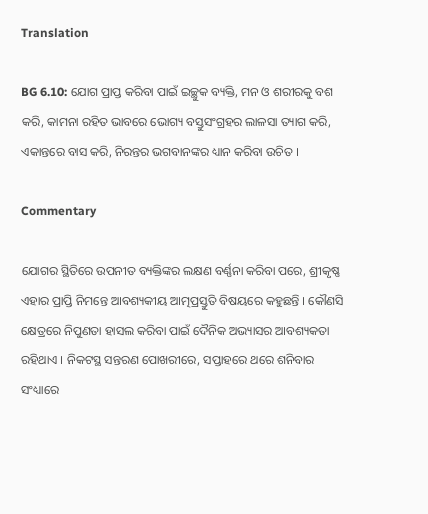Translation

BG 6.10: ଯୋଗ ପ୍ରାପ୍ତ କରିବା ପାଇଁ ଇଚ୍ଛୁକ ବ୍ୟକ୍ତି, ମନ ଓ ଶରୀରକୁ ବଶ କରି, କାମନା ରହିତ ଭାବରେ ଭୋଗ୍ୟ ବସ୍ତୁସଂଗ୍ରହର ଲାଳସା ତ୍ୟାଗ କରି, ଏକାନ୍ତରେ ବାସ କରି, ନିରନ୍ତର ଭଗବାନଙ୍କର ଧ୍ୟାନ କରିବା ଉଚିତ ।

Commentary

ଯୋଗର ସ୍ଥିତିରେ ଉପନୀତ ବ୍ୟକ୍ତିଙ୍କର ଲକ୍ଷଣ ବର୍ଣ୍ଣନା କରିବା ପରେ, ଶ୍ରୀକୃଷ୍ଣ ଏହାର ପ୍ରାପ୍ତି ନିମନ୍ତେ ଆବଶ୍ୟକୀୟ ଆତ୍ମପ୍ରସ୍ତୁତି ବିଷୟରେ କହୁଛନ୍ତି । କୌଣସି କ୍ଷେତ୍ରରେ ନିପୁଣତା ହାସଲ କରିବା ପାଇଁ ଦୈନିକ ଅଭ୍ୟାସର ଆବଶ୍ୟକତା ରହିଥାଏ । ନିକଟସ୍ଥ ସନ୍ତରଣ ପୋଖରୀରେ, ସପ୍ତାହରେ ଥରେ ଶନିବାର ସଂଧ୍ୟାରେ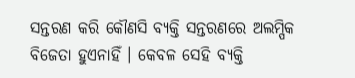ସନ୍ତରଣ କରି କୌଣସି ବ୍ୟକ୍ତି ସନ୍ତରଣରେ ଅଲମ୍ପିକ ବିଜେତା ହୁଏନାହିଁ । କେବଳ ସେହି ବ୍ୟକ୍ତି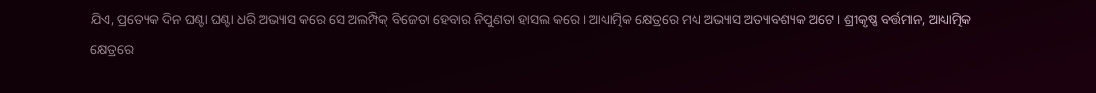ଯିଏ, ପ୍ରତ୍ୟେକ ଦିନ ଘଣ୍ଟା ଘଣ୍ଟା ଧରି ଅଭ୍ୟାସ କରେ ସେ ଅଲମ୍ପିକ୍ ବିଜେତା ହେବାର ନିପୁଣତା ହାସଲ କରେ । ଆଧ୍ୟାତ୍ମିକ କ୍ଷେତ୍ରରେ ମଧ୍ୟ ଅଭ୍ୟାସ ଅତ୍ୟାବଶ୍ୟକ ଅଟେ । ଶ୍ରୀକୃଷ୍ଣ ବର୍ତ୍ତମାନ, ଆଧ୍ୟାତ୍ମିକ କ୍ଷେତ୍ରରେ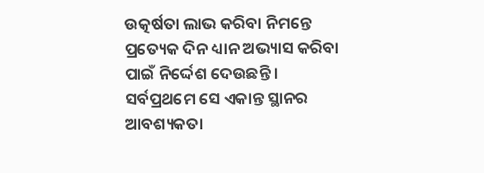ଉତ୍କର୍ଷତା ଲାଭ କରିବା ନିମନ୍ତେ ପ୍ରତ୍ୟେକ ଦିନ ଧ୍ୟାନ ଅଭ୍ୟାସ କରିବା ପାଇଁ ନିର୍ଦ୍ଦେଶ ଦେଉଛନ୍ତି । ସର୍ବପ୍ରଥମେ ସେ ଏକାନ୍ତ ସ୍ଥାନର ଆବଶ୍ୟକତା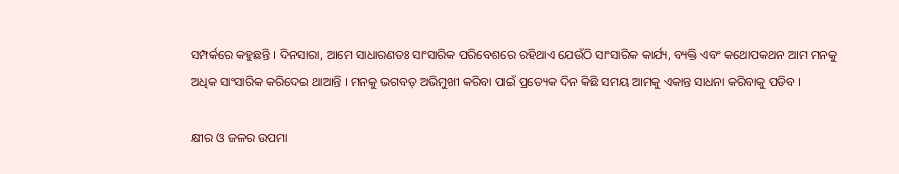ସମ୍ପର୍କରେ କହୁଛନ୍ତି । ଦିନସାରା, ଆମେ ସାଧାରଣତଃ ସାଂସାରିକ ପରିବେଶରେ ରହିଥାଏ ଯେଉଁଠି ସାଂସାରିକ କାର୍ଯ୍ୟ, ବ୍ୟକ୍ତି ଏବଂ କଥୋପକଥନ ଆମ ମନକୁ ଅଧିକ ସାଂସାରିକ କରିଦେଇ ଥାଆନ୍ତି । ମନକୁ ଭଗବତ୍ ଅଭିମୁଖୀ କରିବା ପାଇଁ ପ୍ରତ୍ୟେକ ଦିନ କିଛି ସମୟ ଆମକୁ ଏକାନ୍ତ ସାଧନା କରିବାକୁ ପଡିବ ।

କ୍ଷୀର ଓ ଜଳର ଉପମା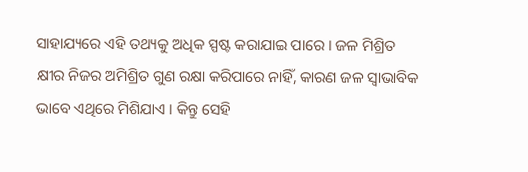ସାହାଯ୍ୟରେ ଏହି ତଥ୍ୟକୁ ଅଧିକ ସ୍ପଷ୍ଟ କରାଯାଇ ପାରେ । ଜଳ ମିଶ୍ରିତ କ୍ଷୀର ନିଜର ଅମିଶ୍ରିତ ଗୁଣ ରକ୍ଷା କରିପାରେ ନାହିଁ, କାରଣ ଜଳ ସ୍ୱାଭାବିକ ଭାବେ ଏଥିରେ ମିଶିଯାଏ । କିନ୍ତୁ ସେହି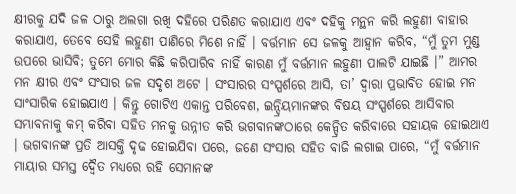କ୍ଷୀରକୁ ଯଦି ଜଳ ଠାରୁ ଅଲଗା ରଖି ଦହିରେ ପରିଣତ କରାଯାଏ ଏବଂ ଦହିକୁ ମନ୍ଥନ କରି ଲହୁଣୀ ବାହାର କରାଯାଏ, ତେବେ ସେହି ଲହୁଣୀ ପାଣିରେ ମିଶେ ନାହିଁ । ବର୍ତ୍ତମାନ ସେ ଜଳକୁ ଆହ୍ୱାନ କରିବ, “ମୁଁ ତୁମ ମୁଣ୍ଡ ଉପରେ ଭାସିବି; ତୁମେ ମୋର କିଛି କରିପାରିବ ନାହିଁ କାରଣ ମୁଁ ବର୍ତ୍ତମାନ ଲହୁଣୀ ପାଲଟି ଯାଇଛି ।” ଆମର ମନ କ୍ଷୀର ଏବଂ ସଂସାର ଜଳ ସଦୃଶ ଅଟେ । ସଂସାରର ସଂସ୍ପର୍ଶରେ ଆସି, ତା’ ଦ୍ୱାରା ପ୍ରଭାବିତ ହୋଇ ମନ ସାଂସାରିକ ହୋଇଯାଏ । କିନ୍ତୁ ଗୋଟିଏ ଏକାନ୍ତ ପରିବେଶ, ଇନ୍ଦ୍ରିୟମାନଙ୍କର ବିଷୟ ସଂସ୍ପର୍ଶରେ ଆସିବାର ସମ୍ଭାବନାକୁ କମ୍ କରିବା ସହିତ ମନକୁ ଉନ୍ନୀତ କରି ଭଗବାନଙ୍କଠାରେ କେନ୍ଦ୍ରିତ କରିବାରେ ସହାୟକ ହୋଇଥାଏ । ଭଗବାନଙ୍କ ପ୍ରତି ଆସକ୍ତି ଦୃଢ ହୋଇଯିବା ପରେ, ଜଣେ ସଂସାର ସହିତ ବାଜି ଲଗାଇ ପାରେ, “ମୁଁ ବର୍ତ୍ତମାନ ମାୟାର ସମସ୍ତ ଦ୍ୱୈତ ମଧ୍ୟରେ ରହି ସେମାନଙ୍କ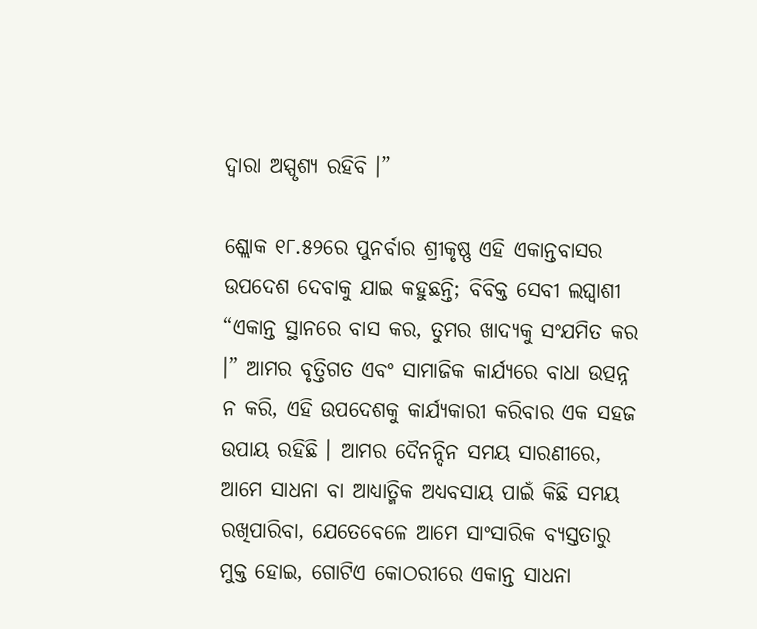ଦ୍ୱାରା ଅସ୍ପୃଶ୍ୟ ରହିବି ।”

ଶ୍ଲୋକ ୧୮.୫୨ରେ ପୁନର୍ବାର ଶ୍ରୀକୃଷ୍ଣ ଏହି ଏକାନ୍ତବାସର ଉପଦେଶ ଦେବାକୁ ଯାଇ କହୁଛନ୍ତି; ବିବିକ୍ତ ସେବୀ ଲଘ୍ୱାଶୀ “ଏକାନ୍ତ ସ୍ଥାନରେ ବାସ କର, ତୁମର ଖାଦ୍ୟକୁ ସଂଯମିତ କର ।” ଆମର ବୃତ୍ତିଗତ ଏବଂ ସାମାଜିକ କାର୍ଯ୍ୟରେ ବାଧା ଉତ୍ପନ୍ନ ନ କରି, ଏହି ଉପଦେଶକୁ କାର୍ଯ୍ୟକାରୀ କରିବାର ଏକ ସହଜ ଉପାୟ ରହିଛି । ଆମର ଦୈନନ୍ଦିନ ସମୟ ସାରଣୀରେ, ଆମେ ସାଧନା ବା ଆଧ୍ୟାତ୍ମିକ ଅଧ୍ୟବସାୟ ପାଇଁ କିଛି ସମୟ ରଖିପାରିବା, ଯେତେବେଳେ ଆମେ ସାଂସାରିକ ବ୍ୟସ୍ତତାରୁ ମୁକ୍ତ ହୋଇ, ଗୋଟିଏ କୋଠରୀରେ ଏକାନ୍ତ ସାଧନା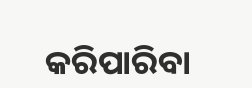କରିପାରିବା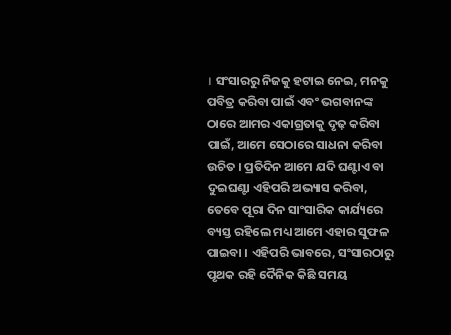। ସଂସାରରୁ ନିଜକୁ ହଟାଇ ନେଇ, ମନକୁ ପବିତ୍ର କରିବା ପାଇଁ ଏବଂ ଭଗବାନଙ୍କ ଠାରେ ଆମର ଏକାଗ୍ରତାକୁ ଦୃଢ଼ କରିବା ପାଇଁ, ଆମେ ସେଠାରେ ସାଧନା କରିବା ଉଚିତ । ପ୍ରତିଦିନ ଆମେ ଯଦି ଘଣ୍ଟାଏ ବା ଦୁଇଘଣ୍ଟା ଏହିପରି ଅଭ୍ୟାସ କରିବା, ତେବେ ପୂରା ଦିନ ସାଂସାରିକ କାର୍ଯ୍ୟରେ ବ୍ୟସ୍ତ ରହିଲେ ମଧ୍ୟ ଆମେ ଏହାର ସୁଫଳ ପାଇବା । ଏହିପରି ଭାବରେ, ସଂସାରଠାରୁ ପୃଥକ ରହି ଦୈନିକ କିଛି ସମୟ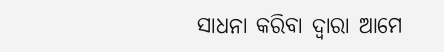ସାଧନା କରିବା ଦ୍ୱାରା ଆମେ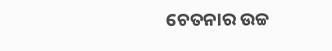ଚେତନାର ଉଚ୍ଚ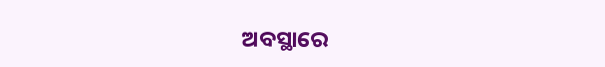ଅବସ୍ଥାରେ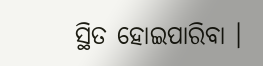ସ୍ଥିତ ହୋଇପାରିବା ।